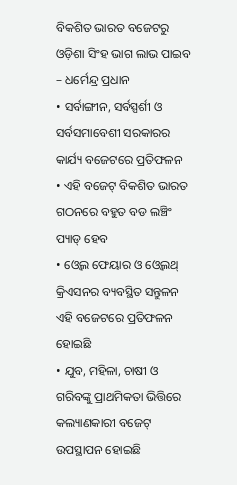ବିକଶିତ ଭାରତ ବଜେଟରୁ ଓଡ଼ିଶା ସିଂହ ଭାଗ ଲାଭ ପାଇବ – ଧର୍ମେନ୍ଦ୍ର ପ୍ରଧାନ
• ସର୍ବାଙ୍ଗୀନ, ସର୍ବସ୍ପର୍ଶୀ ଓ ସର୍ବସମାବେଶୀ ସରକାରର କାର୍ଯ୍ୟ ବଜେଟରେ ପ୍ରତିଫଳନ
• ଏହି ବଜେଟ୍ ବିକଶିତ ଭାରତ ଗଠନରେ ବହୁତ ବଡ ଲଞ୍ଚିଂ ପ୍ୟାଡ୍ ହେବ
• ଓ୍ୱେଲ ଫେୟାର ଓ ଓ୍ୱେଲଥ୍ କ୍ରିଏସନର ବ୍ୟବସ୍ଥିତ ସନ୍ତୁଳନ ଏହି ବଜେଟରେ ପ୍ରତିଫଳନ ହୋଇଛି
• ଯୁବ, ମହିଳା, ଚାଷୀ ଓ ଗରିବଙ୍କୁ ପ୍ରାଥମିକତା ଭିତ୍ତିରେ କଲ୍ୟାଣକାରୀ ବଜେଟ୍ ଉପସ୍ଥାପନ ହୋଇଛି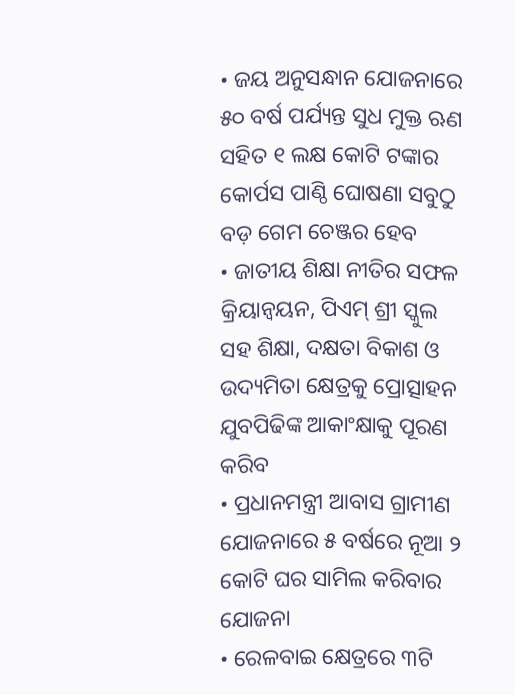• ଜୟ ଅନୁସନ୍ଧାନ ଯୋଜନାରେ ୫୦ ବର୍ଷ ପର୍ଯ୍ୟନ୍ତ ସୁଧ ମୁକ୍ତ ଋଣ ସହିତ ୧ ଲକ୍ଷ କୋଟି ଟଙ୍କାର କୋର୍ପସ ପାଣ୍ଠି ଘୋଷଣା ସବୁଠୁ ବଡ଼ ଗେମ ଚେଞ୍ଜର ହେବ
• ଜାତୀୟ ଶିକ୍ଷା ନୀତିର ସଫଳ କ୍ରିୟାନ୍ୱୟନ, ପିଏମ୍ ଶ୍ରୀ ସ୍କୁଲ ସହ ଶିକ୍ଷା, ଦକ୍ଷତା ବିକାଶ ଓ ଉଦ୍ୟମିତା କ୍ଷେତ୍ରକୁ ପ୍ରୋତ୍ସାହନ ଯୁବପିଢିଙ୍କ ଆକାଂକ୍ଷାକୁ ପୂରଣ କରିବ
• ପ୍ରଧାନମନ୍ତ୍ରୀ ଆବାସ ଗ୍ରାମୀଣ ଯୋଜନାରେ ୫ ବର୍ଷରେ ନୂଆ ୨ କୋଟି ଘର ସାମିଲ କରିବାର ଯୋଜନା
• ରେଳବାଇ କ୍ଷେତ୍ରରେ ୩ଟି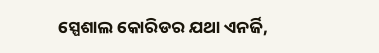ସ୍ପେଶାଲ କୋରିଡର ଯଥା ଏନର୍ଜି,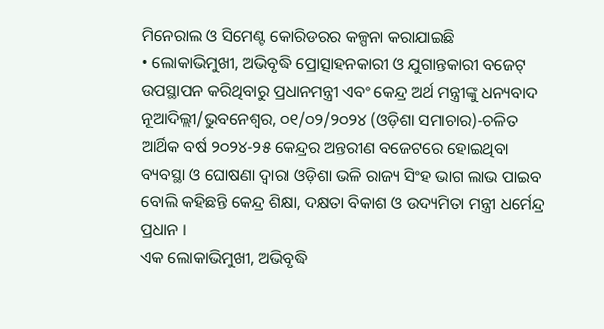ମିନେରାଲ ଓ ସିମେଣ୍ଟ କୋରିଡରର କଳ୍ପନା କରାଯାଇଛି
• ଲୋକାଭିମୁଖୀ, ଅଭିବୃଦ୍ଧି ପ୍ରୋତ୍ସାହନକାରୀ ଓ ଯୁଗାନ୍ତକାରୀ ବଜେଟ୍ ଉପସ୍ଥାପନ କରିଥିବାରୁ ପ୍ରଧାନମନ୍ତ୍ରୀ ଏବଂ କେନ୍ଦ୍ର ଅର୍ଥ ମନ୍ତ୍ରୀଙ୍କୁ ଧନ୍ୟବାଦ
ନୂଆଦିଲ୍ଲୀ/ଭୁବନେଶ୍ୱର, ୦୧/୦୨/୨୦୨୪ (ଓଡ଼ିଶା ସମାଚାର)-ଚଳିତ ଆର୍ଥିକ ବର୍ଷ ୨୦୨୪-୨୫ କେନ୍ଦ୍ରର ଅନ୍ତରୀଣ ବଜେଟରେ ହୋଇଥିବା ବ୍ୟବସ୍ଥା ଓ ଘୋଷଣା ଦ୍ୱାରା ଓଡ଼ିଶା ଭଳି ରାଜ୍ୟ ସିଂହ ଭାଗ ଲାଭ ପାଇବ ବୋଲି କହିଛନ୍ତି କେନ୍ଦ୍ର ଶିକ୍ଷା, ଦକ୍ଷତା ବିକାଶ ଓ ଉଦ୍ୟମିତା ମନ୍ତ୍ରୀ ଧର୍ମେନ୍ଦ୍ର ପ୍ରଧାନ ।
ଏକ ଲୋକାଭିମୁଖୀ, ଅଭିବୃଦ୍ଧି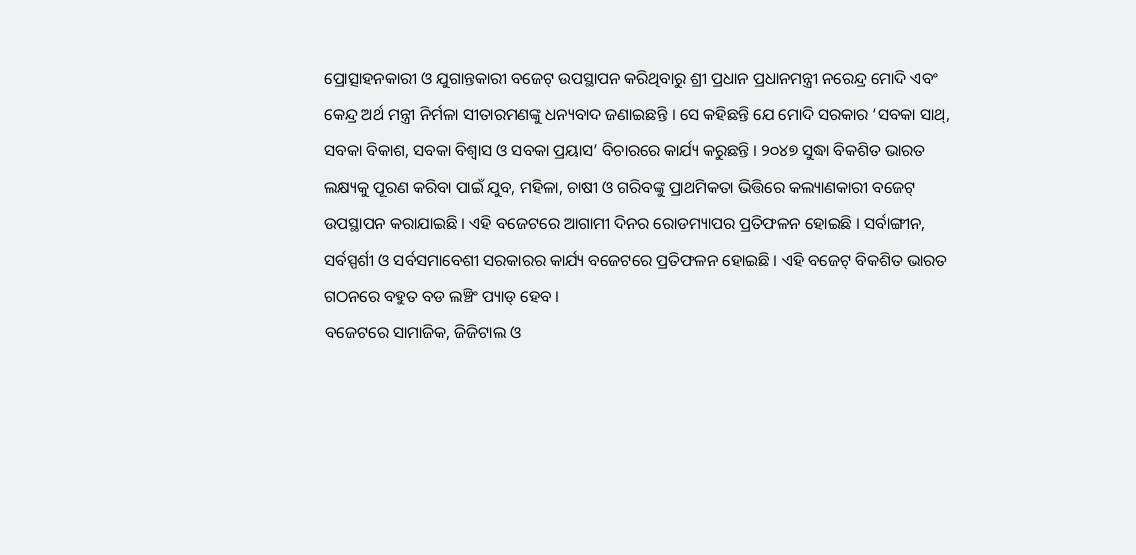ପ୍ରୋତ୍ସାହନକାରୀ ଓ ଯୁଗାନ୍ତକାରୀ ବଜେଟ୍ ଉପସ୍ଥାପନ କରିଥିବାରୁ ଶ୍ରୀ ପ୍ରଧାନ ପ୍ରଧାନମନ୍ତ୍ରୀ ନରେନ୍ଦ୍ର ମୋଦି ଏବଂ କେନ୍ଦ୍ର ଅର୍ଥ ମନ୍ତ୍ରୀ ନିର୍ମଳା ସୀତାରମଣଙ୍କୁ ଧନ୍ୟବାଦ ଜଣାଇଛନ୍ତି । ସେ କହିଛନ୍ତି ଯେ ମୋଦି ସରକାର ‘ସବକା ସାଥ୍, ସବକା ବିକାଶ, ସବକା ବିଶ୍ୱାସ ଓ ସବକା ପ୍ରୟାସ’ ବିଚାରରେ କାର୍ଯ୍ୟ କରୁଛନ୍ତି । ୨୦୪୭ ସୁଦ୍ଧା ବିକଶିତ ଭାରତ ଲକ୍ଷ୍ୟକୁ ପୂରଣ କରିବା ପାଇଁ ଯୁବ, ମହିଳା, ଚାଷୀ ଓ ଗରିବଙ୍କୁ ପ୍ରାଥମିକତା ଭିତ୍ତିରେ କଲ୍ୟାଣକାରୀ ବଜେଟ୍ ଉପସ୍ଥାପନ କରାଯାଇଛି । ଏହି ବଜେଟରେ ଆଗାମୀ ଦିନର ରୋଡମ୍ୟାପର ପ୍ରତିଫଳନ ହୋଇଛି । ସର୍ବାଙ୍ଗୀନ, ସର୍ବସ୍ପର୍ଶୀ ଓ ସର୍ବସମାବେଶୀ ସରକାରର କାର୍ଯ୍ୟ ବଜେଟରେ ପ୍ରତିଫଳନ ହୋଇଛି । ଏହି ବଜେଟ୍ ବିକଶିତ ଭାରତ ଗଠନରେ ବହୁତ ବଡ ଲଞ୍ଚିଂ ପ୍ୟାଡ୍ ହେବ ।
ବଜେଟରେ ସାମାଜିକ, ଜିଜିଟାଲ ଓ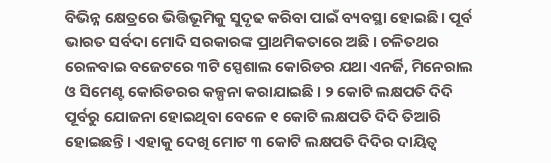ବିଭିନ୍ନ କ୍ଷେତ୍ରରେ ଭିତ୍ତିଭୂମିକୁ ସୁଦୃଢ କରିବା ପାଇଁ ବ୍ୟବସ୍ଥା ହୋଇଛି । ପୂର୍ବ ଭାରତ ସର୍ବଦା ମୋଦି ସରକାରଙ୍କ ପ୍ରାଥମିକତାରେ ଅଛି । ଚଳିତଥର ରେଳବାଇ ବଜେଟରେ ୩ଟି ସ୍ପେଶାଲ କୋରିଡର ଯଥା ଏନର୍ଜି, ମିନେରାଲ ଓ ସିମେଣ୍ଟ କୋରିଡରର କଳ୍ପନା କରାଯାଇଛି । ୨ କୋଟି ଲକ୍ଷପତି ଦିଦି ପୂର୍ବରୁ ଯୋଜନା ହୋଇଥିବା ବେଳେ ୧ କୋଟି ଲକ୍ଷପତି ଦିଦି ତିଆରି ହୋଇଛନ୍ତି । ଏହାକୁ ଦେଖି ମୋଟ ୩ କୋଟି ଲକ୍ଷପତି ଦିଦିର ଦାୟିତ୍ୱ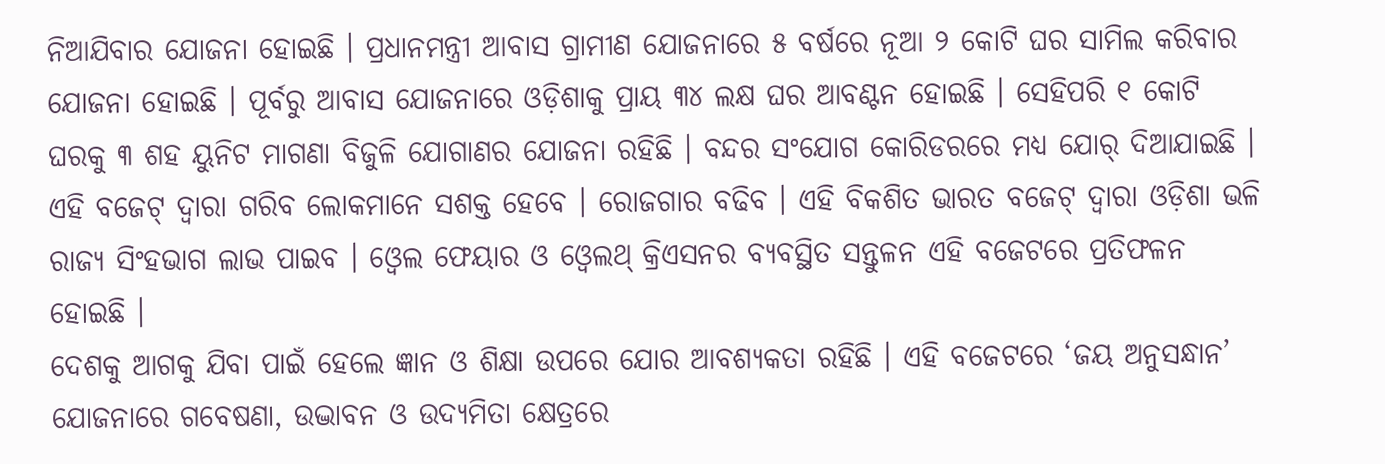ନିଆଯିବାର ଯୋଜନା ହୋଇଛି । ପ୍ରଧାନମନ୍ତ୍ରୀ ଆବାସ ଗ୍ରାମୀଣ ଯୋଜନାରେ ୫ ବର୍ଷରେ ନୂଆ ୨ କୋଟି ଘର ସାମିଲ କରିବାର ଯୋଜନା ହୋଇଛି । ପୂର୍ବରୁ ଆବାସ ଯୋଜନାରେ ଓଡ଼ିଶାକୁ ପ୍ରାୟ ୩୪ ଲକ୍ଷ ଘର ଆବଣ୍ଟନ ହୋଇଛି । ସେହିପରି ୧ କୋଟି ଘରକୁ ୩ ଶହ ୟୁନିଟ ମାଗଣା ବିଜୁଳି ଯୋଗାଣର ଯୋଜନା ରହିଛି । ବନ୍ଦର ସଂଯୋଗ କୋରିଡରରେ ମଧ୍ୟ ଯୋର୍ ଦିଆଯାଇଛି । ଏହି ବଜେଟ୍ ଦ୍ୱାରା ଗରିବ ଲୋକମାନେ ସଶକ୍ତ ହେବେ । ରୋଜଗାର ବଢିବ । ଏହି ବିକଶିତ ଭାରତ ବଜେଟ୍ ଦ୍ୱାରା ଓଡ଼ିଶା ଭଳି ରାଜ୍ୟ ସିଂହଭାଗ ଲାଭ ପାଇବ । ଓ୍ୱେଲ ଫେୟାର ଓ ଓ୍ୱେଲଥ୍ କ୍ରିଏସନର ବ୍ୟବସ୍ଥିତ ସନ୍ତୁଳନ ଏହି ବଜେଟରେ ପ୍ରତିଫଳନ ହୋଇଛି ।
ଦେଶକୁ ଆଗକୁ ଯିବା ପାଇଁ ହେଲେ ଜ୍ଞାନ ଓ ଶିକ୍ଷା ଉପରେ ଯୋର ଆବଶ୍ୟକତା ରହିଛି । ଏହି ବଜେଟରେ ‘ଜୟ ଅନୁସନ୍ଧାନ’ ଯୋଜନାରେ ଗବେଷଣା, ଉଦ୍ଭାବନ ଓ ଉଦ୍ୟମିତା କ୍ଷେତ୍ରରେ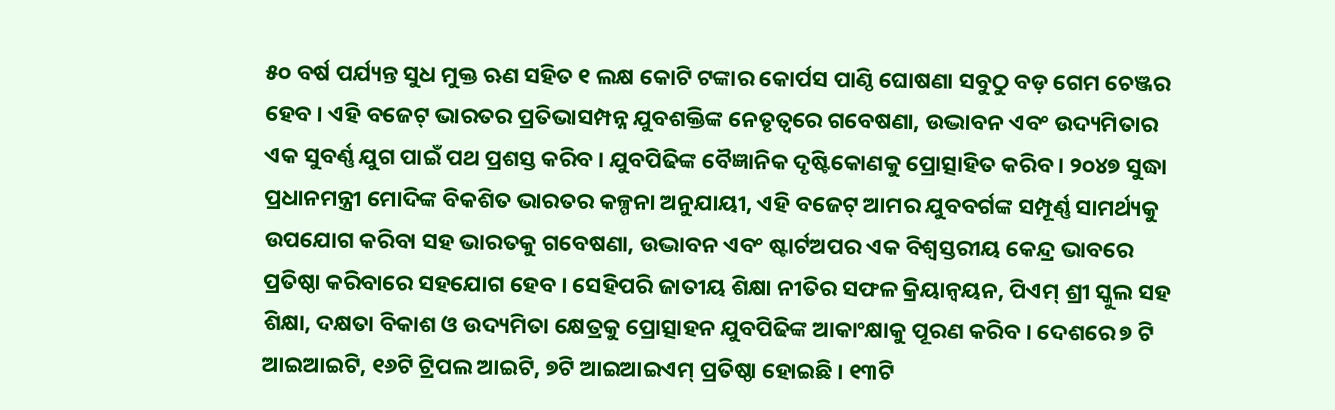୫୦ ବର୍ଷ ପର୍ଯ୍ୟନ୍ତ ସୁଧ ମୁକ୍ତ ଋଣ ସହିତ ୧ ଲକ୍ଷ କୋଟି ଟଙ୍କାର କୋର୍ପସ ପାଣ୍ଠି ଘୋଷଣା ସବୁଠୁ ବଡ଼ ଗେମ ଚେଞ୍ଜର ହେବ । ଏହି ବଜେଟ୍ ଭାରତର ପ୍ରତିଭାସମ୍ପନ୍ନ ଯୁବଶକ୍ତିଙ୍କ ନେତୃତ୍ୱରେ ଗବେଷଣା, ଉଦ୍ଭାବନ ଏବଂ ଉଦ୍ୟମିତାର ଏକ ସୁବର୍ଣ୍ଣ ଯୁଗ ପାଇଁ ପଥ ପ୍ରଶସ୍ତ କରିବ । ଯୁବପିଢିଙ୍କ ବୈଜ୍ଞାନିକ ଦୃଷ୍ଟିକୋଣକୁ ପ୍ରୋତ୍ସାହିତ କରିବ । ୨୦୪୭ ସୁଦ୍ଧା ପ୍ରଧାନମନ୍ତ୍ରୀ ମୋଦିଙ୍କ ବିକଶିତ ଭାରତର କଳ୍ପନା ଅନୁଯାୟୀ, ଏହି ବଜେଟ୍ ଆମର ଯୁବବର୍ଗଙ୍କ ସମ୍ପୂର୍ଣ୍ଣ ସାମର୍ଥ୍ୟକୁ ଉପଯୋଗ କରିବା ସହ ଭାରତକୁ ଗବେଷଣା, ଉଦ୍ଭାବନ ଏବଂ ଷ୍ଟାର୍ଟଅପର ଏକ ବିଶ୍ୱସ୍ତରୀୟ କେନ୍ଦ୍ର ଭାବରେ ପ୍ରତିଷ୍ଠା କରିବାରେ ସହଯୋଗ ହେବ । ସେହିପରି ଜାତୀୟ ଶିକ୍ଷା ନୀତିର ସଫଳ କ୍ରିୟାନ୍ୱୟନ, ପିଏମ୍ ଶ୍ରୀ ସ୍କୁଲ ସହ ଶିକ୍ଷା, ଦକ୍ଷତା ବିକାଶ ଓ ଉଦ୍ୟମିତା କ୍ଷେତ୍ରକୁ ପ୍ରୋତ୍ସାହନ ଯୁବପିଢିଙ୍କ ଆକାଂକ୍ଷାକୁ ପୂରଣ କରିବ । ଦେଶରେ ୭ ଟି ଆଇଆଇଟି, ୧୬ଟି ଟ୍ରିପଲ ଆଇଟି, ୭ଟି ଆଇଆଇଏମ୍ ପ୍ରତିଷ୍ଠା ହୋଇଛି । ୧୩ଟି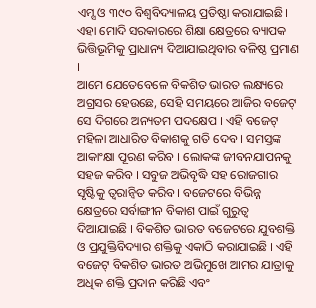ଏମ୍ସ ଓ ୩୯୦ ବିଶ୍ୱବିଦ୍ୟାଳୟ ପ୍ରତିଷ୍ଠା କରାଯାଇଛି। ଏହା ମୋଦି ସରକାରରେ ଶିକ୍ଷା କ୍ଷେତ୍ରରେ ବ୍ୟାପକ ଭିତ୍ତିଭୂମିକୁ ପ୍ରାଧାନ୍ୟ ଦିଆଯାଇଥିବାର ବଳିଷ୍ଠ ପ୍ରମାଣ ।
ଆମେ ଯେତେବେଳେ ବିକଶିତ ଭାରତ ଲକ୍ଷ୍ୟରେ ଅଗ୍ରସର ହେଉଛେ, ସେହି ସମୟରେ ଆଜିର ବଜେଟ୍ ସେ ଦିଗରେ ଅନ୍ୟତମ ପଦକ୍ଷେପ । ଏହି ବଜେଟ୍ ମହିଳା ଆଧାରିତ ବିକାଶକୁ ଗତି ଦେବ । ସମସ୍ତଙ୍କ ଆକାଂକ୍ଷା ପୂରଣ କରିବ । ଲୋକଙ୍କ ଜୀବନଯାପନକୁ ସହଜ କରିବ । ସବୁଜ ଅଭିବୃଦ୍ଧି ସହ ରୋଜଗାର ସୃଷ୍ଟିକୁ ତ୍ୱରାନ୍ୱିତ କରିବ । ବଜେଟରେ ବିଭିନ୍ନ କ୍ଷେତ୍ରରେ ସର୍ବାଙ୍ଗୀନ ବିକାଶ ପାଇଁ ଗୁରୁତ୍ୱ ଦିଆଯାଇଛି । ବିକଶିତ ଭାରତ ବଜେଟରେ ଯୁବଶକ୍ତି ଓ ପ୍ରଯୁକ୍ତିବିଦ୍ୟାର ଶକ୍ତିକୁ ଏକାଠି କରାଯାଇଛି । ଏହି ବଜେଟ୍ ବିକଶିତ ଭାରତ ଅଭିମୁଖେ ଆମର ଯାତ୍ରାକୁ ଅଧିକ ଶକ୍ତି ପ୍ରଦାନ କରିଛି ଏବଂ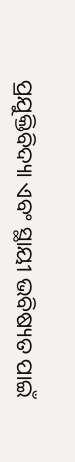ପ୍ରଯୁକ୍ତିବିଦ୍ୟା ଏବଂ ସ୍ଥାୟୀ ଭବିଷ୍ୟତ ପାଇଁ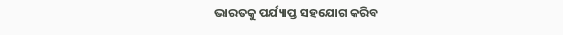ଭାରତକୁ ପର୍ଯ୍ୟାପ୍ତ ସହଯୋଗ କରିବ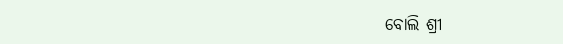ବୋଲି ଶ୍ରୀ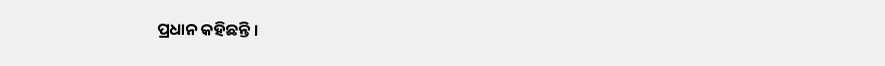ପ୍ରଧାନ କହିଛନ୍ତି ।